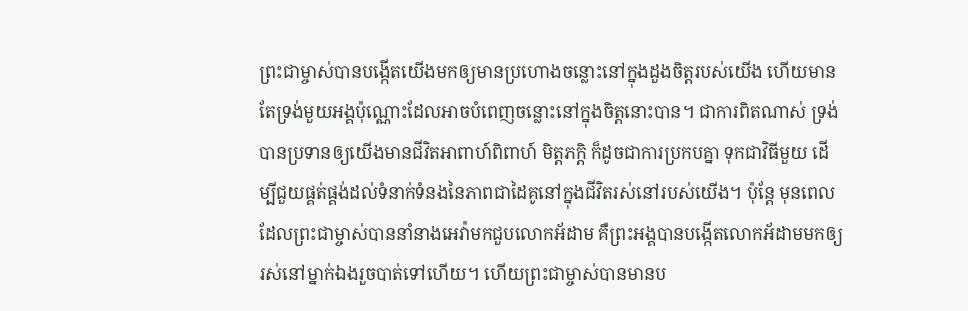ព្រះជាម្ចាស់បានបង្កើតយើងមកឲ្យមានប្រហោងចន្លោះនៅក្នុងដួងចិត្តរបស់យើង ហើយមានតែទ្រង់មួយអង្គប៉ុណ្ណោះដែលអាចបំពេញចន្លោះនៅក្នុងចិត្តនោះបាន។ ជាការពិតណាស់ ទ្រង់បានប្រទានឲ្យយើងមានជីវិតអាពាហ៍ពិពាហ៍ មិត្តភក្តិ ក៏ដូចជាការប្រកបគ្នា ទុកជាវិធីមួយ ដើម្បីជួយផ្គត់ផ្គង់ដល់ទំនាក់ទំនងនៃភាពជាដៃគូនៅក្នុងជីវិតរស់នៅរបស់យើង។ ប៉ុន្តែ មុនពេលដែលព្រះជាម្ចាស់បាននាំនាងអេវ៉ាមកជួបលោកអ័ដាម គឺព្រះអង្គបានបង្កើតលោកអ័ដាមមកឲ្យរស់នៅម្នាក់ឯងរួចបាត់ទៅហើយ។ ហើយព្រះជាម្ចាស់បានមានប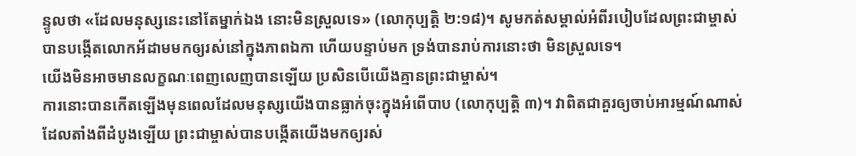ន្ទូលថា «ដែលមនុស្សនេះនៅតែម្នាក់ឯង នោះមិនស្រួលទេ» (លោកុប្បត្តិ ២:១៨)។ សូមកត់សម្គាល់អំពីរបៀបដែលព្រះជាម្ចាស់បានបង្កើតលោកអ័ដាមមកឲ្យរស់នៅក្នុងភាពឯកា ហើយបន្ទាប់មក ទ្រង់បានរាប់ការនោះថា មិនស្រួលទេ។
យើងមិនអាចមានលក្ខណៈពេញលេញបានឡើយ ប្រសិនបើយើងគ្មានព្រះជាម្ចាស់។
ការនោះបានកើតឡើងមុនពេលដែលមនុស្សយើងបានធ្លាក់ចុះក្នុងអំពើបាប (លោកុប្បត្តិ ៣)។ វាពិតជាគួរឲ្យចាប់អារម្មណ៍ណាស់ ដែលតាំងពីដំបូងឡើយ ព្រះជាម្ចាស់បានបង្កើតយើងមកឲ្យរស់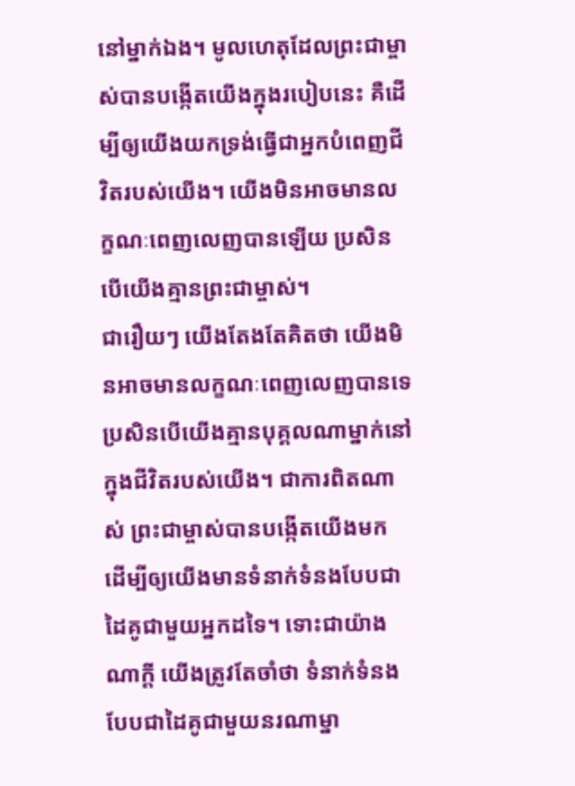នៅម្នាក់ឯង។ មូលហេតុដែលព្រះជាម្ចាស់បានបង្កើតយើងក្នុងរបៀបនេះ គឺដើម្បីឲ្យយើងយកទ្រង់ធ្វើជាអ្នកបំពេញជីវិតរបស់យើង។ យើងមិនអាចមានលក្ខណៈពេញលេញបានឡើយ ប្រសិនបើយើងគ្មានព្រះជាម្ចាស់។
ជារឿយៗ យើងតែងតែគិតថា យើងមិនអាចមានលក្ខណៈពេញលេញបានទេ ប្រសិនបើយើងគ្មានបុគ្គលណាម្នាក់នៅក្នុងជីវិតរបស់យើង។ ជាការពិតណាស់ ព្រះជាម្ចាស់បានបង្កើតយើងមក ដើម្បីឲ្យយើងមានទំនាក់ទំនងបែបជាដៃគូជាមួយអ្នកដទៃ។ ទោះជាយ៉ាងណាក្ដី យើងត្រូវតែចាំថា ទំនាក់ទំនងបែបជាដៃគូជាមួយនរណាម្នា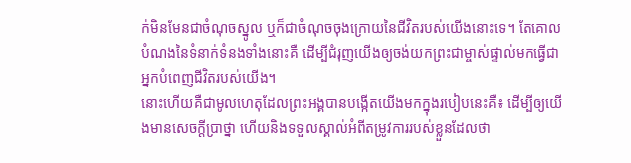ក់មិនមែនជាចំណុចស្នូល ឬក៏ជាចំណុចចុងក្រោយនៃជីវិតរបស់យើងនោះទេ។ តែគោលបំណងនៃទំនាក់ទំនងទាំងនោះគឺ ដើម្បីជំរុញយើងឲ្យចង់យកព្រះជាម្ចាស់ផ្ទាល់មកធ្វើជាអ្នកបំពេញជីវិតរបស់យើង។
នោះហើយគឺជាមូលហេតុដែលព្រះអង្គបានបង្កើតយើងមកក្នុងរបៀបនេះគឺ៖ ដើម្បីឲ្យយើងមានសេចក្ដីប្រាថ្នា ហើយនិងទទួលស្គាល់អំពីតម្រូវការរបស់ខ្លួនដែលថា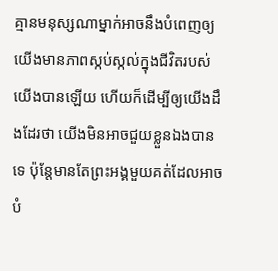គ្មានមនុស្សណាម្នាក់អាចនឹងបំពេញឲ្យយើងមានភាពស្កប់ស្កល់ក្នុងជីវិតរបស់យើងបានឡើយ ហើយក៏ដើម្បីឲ្យយើងដឹងដែរថា យើងមិនអាចជួយខ្លួនឯងបានទេ ប៉ុន្តែមានតែព្រះអង្គមួយគត់ដែលអាចបំ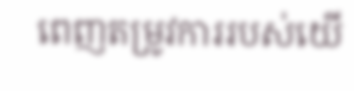ពេញតម្រូវការរបស់យើ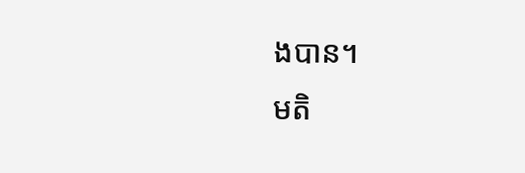ងបាន។
មតិ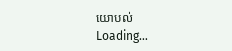យោបល់
Loading…